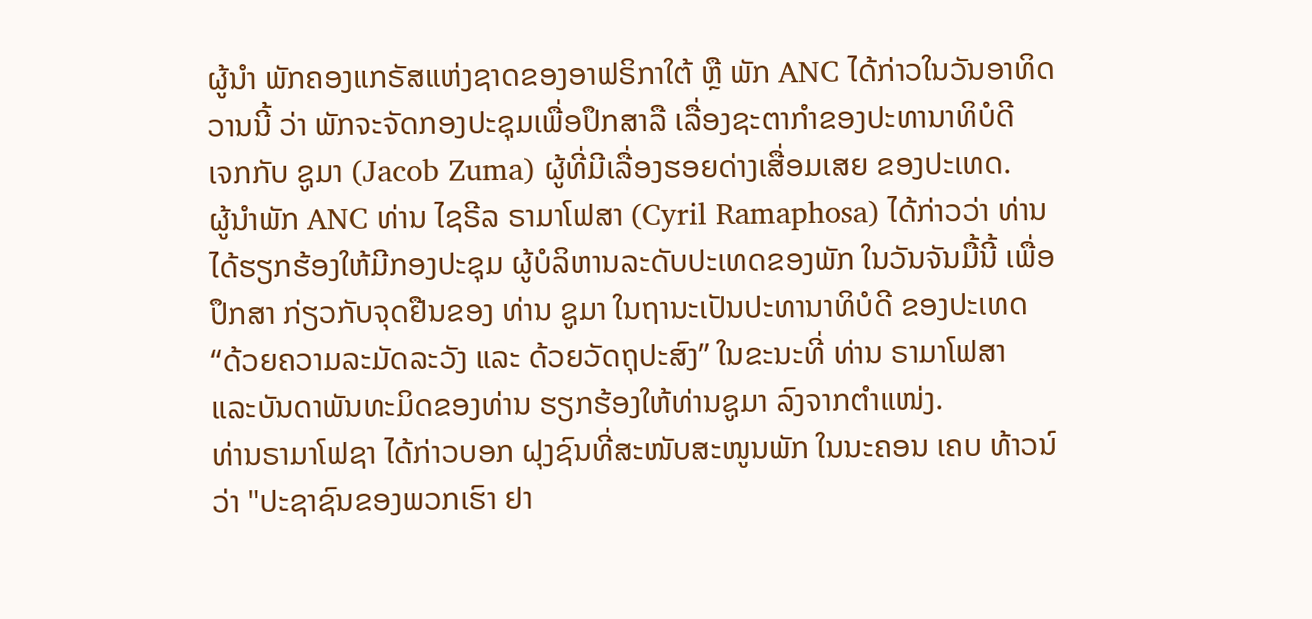ຜູ້ນຳ ພັກຄອງແກຣັສແຫ່ງຊາດຂອງອາຟຣິກາໃຕ້ ຫຼື ພັກ ANC ໄດ້ກ່າວໃນວັນອາທິດ
ວານນີ້ ວ່າ ພັກຈະຈັດກອງປະຊຸມເພື່ອປຶກສາລື ເລື່ອງຊະຕາກຳຂອງປະທານາທິບໍດີ
ເຈກກັບ ຊູມາ (Jacob Zuma) ຜູ້ທີ່ມີເລື່ອງຮອຍດ່າງເສື່ອມເສຍ ຂອງປະເທດ.
ຜູ້ນຳພັກ ANC ທ່ານ ໄຊຣີລ ຣາມາໂຟສາ (Cyril Ramaphosa) ໄດ້ກ່າວວ່າ ທ່ານ
ໄດ້ຮຽກຮ້ອງໃຫ້ມີກອງປະຊຸມ ຜູ້ບໍລິຫານລະດັບປະເທດຂອງພັກ ໃນວັນຈັນມື້ນີ້ ເພື່ອ
ປຶກສາ ກ່ຽວກັບຈຸດຢືນຂອງ ທ່ານ ຊູມາ ໃນຖານະເປັນປະທານາທິບໍດີ ຂອງປະເທດ
“ດ້ວຍຄວາມລະມັດລະວັງ ແລະ ດ້ວຍວັດຖຸປະສົງ” ໃນຂະນະທີ່ ທ່ານ ຣາມາໂຟສາ
ແລະບັນດາພັນທະມິດຂອງທ່ານ ຮຽກຮ້ອງໃຫ້ທ່ານຊູມາ ລົງຈາກຕຳແໜ່ງ.
ທ່ານຣາມາໂຟຊາ ໄດ້ກ່າວບອກ ຝຸງຊົນທີ່ສະໜັບສະໜູນພັກ ໃນນະຄອນ ເຄບ ທ້າວນ໌
ວ່າ "ປະຊາຊົນຂອງພວກເຮົາ ຢາ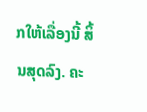ກໃຫ້ເລື່ອງນີ້ ສິ້ນສຸດລົງ. ຄະ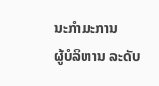ນະກຳມະການ
ຜູ້ບໍລິຫານ ລະດັບ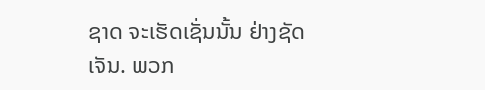ຊາດ ຈະເຮັດເຊັ່ນນັ້ນ ຢ່າງຊັດເຈັນ. ພວກ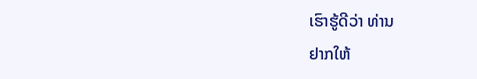ເຮົາຮູ້ດີວ່າ ທ່ານ
ຢາກໃຫ້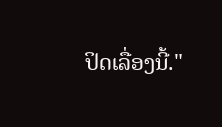ປິດເລື່ອງນີ້."